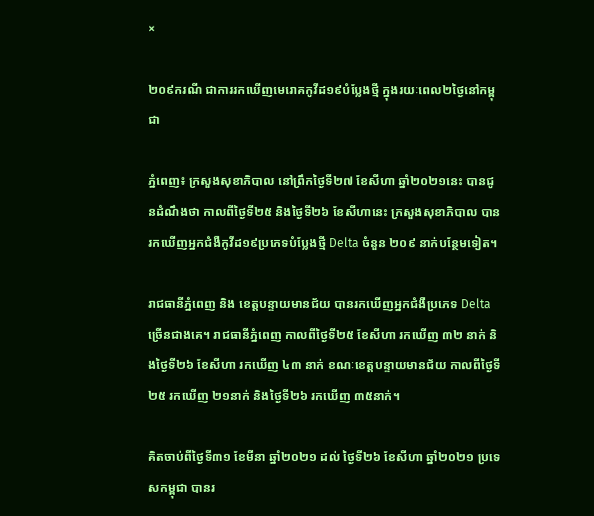×

២០៩ករណី ជាការរកឃើញមេរោគកូវីដ១៩បំប្លែងថ្មី ក្នុងរយៈពេល២ថ្ងៃនៅកម្ពុជា

ភ្នំពេញ៖ ក្រសួងសុខាភិបាល នៅព្រឹកថ្ងៃទី២៧ ខែសីហា ឆ្នាំ២០២១នេះ បានជូនដំណឹងថា កាលពីថ្ងៃទី២៥ និងថ្ងៃទី២៦ ខែសីហានេះ ក្រសួងសុខាភិបាល បានរកឃើញអ្នកជំងឺកូវីដ១៩ប្រភេទបំប្លែងថ្មី Delta ចំនួន ២០៩ នាក់បន្ថែមទៀត។

រាជធានីភ្នំពេញ និង ខេត្តបន្ទាយមានជ័យ បានរកឃើញអ្នកជំងឺប្រភេទ Delta ច្រើនជាងគេ។ រាជធានីភ្នំពេញ កាលពីថ្ងៃទី២៥ ខែសីហា រកឃើញ ៣២ នាក់ និងថ្ងៃទី២៦ ខែសីហា រកឃើញ ៤៣ នាក់ ខណៈខេត្តបន្ទាយមានជ័យ កាលពីថ្ងៃទី២៥ រកឃើញ ២១នាក់ និងថ្ងៃទី២៦ រកឃើញ ៣៥នាក់។

គិតចាប់ពីថ្ងៃទី៣១ ខែមីនា ឆ្នាំ២០២១ ដល់ ថ្ងៃទី២៦ ខែសីហា ឆ្នាំ២០២១ ប្រទេសកម្ពុជា បានរ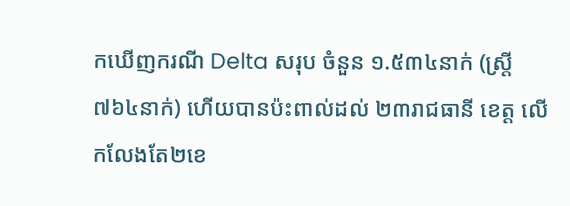កឃើញករណី Delta សរុប ចំនួន ១.៥៣៤នាក់ (ស្ត្រី ៧៦៤នាក់) ហើយបានប៉ះពាល់ដល់ ២៣រាជធានី ខេត្ត លើកលែងតែ២ខេ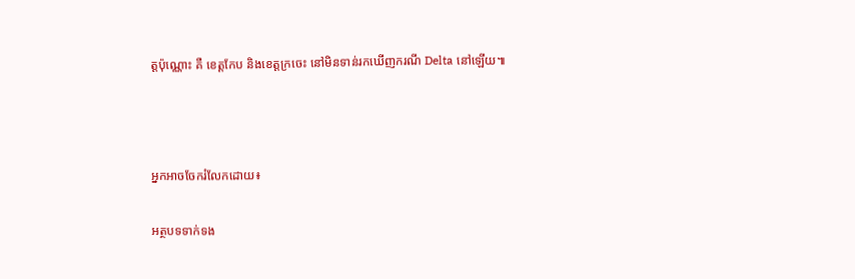ត្តប៉ុណ្ណោះ គឺ ខេត្តកែប និងខេត្តក្រចេះ នៅមិនទាន់រកឃើញករណី Delta នៅឡើយ៕



អ្នកអាចចែករំលែកដោយ៖

អត្ថបទទាក់ទង